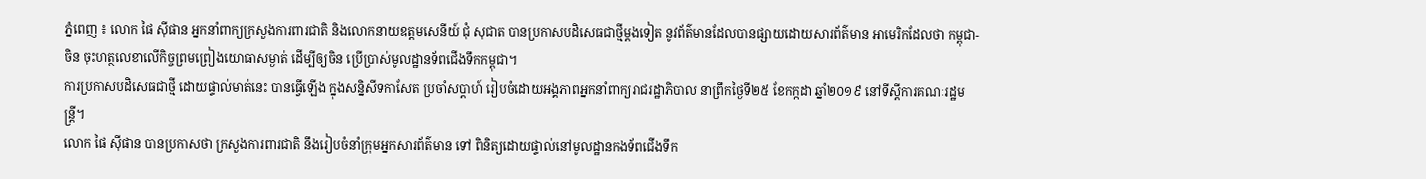ភ្នំពេញ ៖ លោក ផៃ ស៊ីផាន អ្នកនាំពាក្យក្រសួងការពារជាតិ និងលោកនាយឧត្តមសេនីយ៍ ជុំ សុជាត បានប្រកាសបដិសេធជាថ្មីម្តងទៀត នូវព័ត៌មានដែលបានផ្សាយដោយសារព័ត៌មាន អាមេរិកដែលថា កម្ពុជា-ចិន ចុះហត្ថលេខាលើកិច្ចព្រមព្រៀងយោធាសម្ងាត់ ដើម្បីឲ្យចិន ប្រើប្រាស់មូលដ្ឋានទ័ពជើងទឹកកម្ពុជា។
ការប្រកាសបដិសេធជាថ្មី ដោយផ្ទាល់មាត់នេះ បានធ្វើឡើង ក្នុងសន្និសីទកាសែត ប្រចាំសប្តាហ៍ រៀបចំដោយអង្គភាពអ្នកនាំពាក្យរាជរដ្ឋាភិបាល នាព្រឹកថ្ងៃទី២៥ ខែកក្កដា ឆ្នាំ២០១៩ នៅទីស្តីការគណៈរដ្ឋមន្ត្រី។
លោក ផៃ ស៊ីផាន បានប្រកាសថា ក្រសួងការពារជាតិ នឹងរៀបចំនាំក្រុមអ្នកសារព័ត៌មាន ទៅ ពិនិត្យដោយផ្ទាល់នៅមូលដ្ឋានកងទ័ពជើងទឹក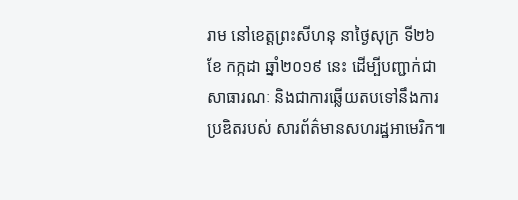រាម នៅខេត្តព្រះសីហនុ នាថ្ងៃសុក្រ ទី២៦ ខែ កក្កដា ឆ្នាំ២០១៩ នេះ ដើម្បីបញ្ជាក់ជាសាធារណៈ និងជាការឆ្លើយតបទៅនឹងការប្រឌិតរបស់ សារព័ត៌មានសហរដ្ឋអាមេរិក៕